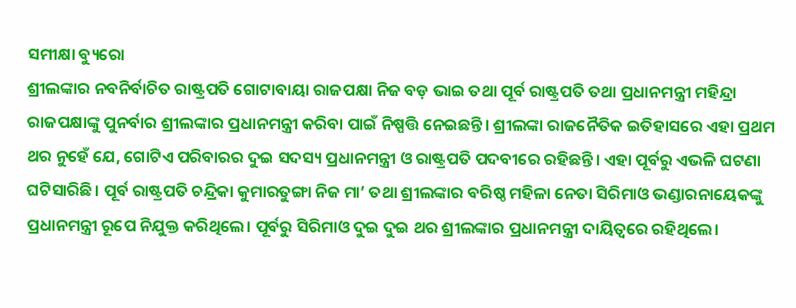ସମୀକ୍ଷା ବ୍ୟୁରୋ
ଶ୍ରୀଲଙ୍କାର ନବନିର୍ବାଚିତ ରାଷ୍ଟ୍ରପତି ଗୋଟାବାୟା ରାଜପକ୍ଷା ନିଜ ବଡ଼ ଭାଇ ତଥା ପୂର୍ବ ରାଷ୍ଟ୍ରପତି ତଥା ପ୍ରଧାନମନ୍ତ୍ରୀ ମହିନ୍ଦ୍ରା ରାଜପକ୍ଷାଙ୍କୁ ପୁନର୍ବାର ଶ୍ରୀଲଙ୍କାର ପ୍ରଧାନମନ୍ତ୍ରୀ କରିବା ପାଇଁ ନିଷ୍ପତ୍ତି ନେଇଛନ୍ତି। ଶ୍ରୀଲଙ୍କା ରାଜନୈତିକ ଇତିହାସରେ ଏହା ପ୍ରଥମ ଥର ନୁହେଁ ଯେ, ଗୋଟିଏ ପରିବାରର ଦୁଇ ସଦସ୍ୟ ପ୍ରଧାନମନ୍ତ୍ରୀ ଓ ରାଷ୍ଟ୍ରପତି ପଦବୀରେ ରହିଛନ୍ତି। ଏହା ପୂର୍ବରୁ ଏଭଳି ଘଟଣା ଘଟିସାରିଛି। ପୂର୍ବ ରାଷ୍ଟ୍ରପତି ଚନ୍ଦ୍ରିକା କୁମାରତୁଙ୍ଗା ନିଜ ମା’ ତଥା ଶ୍ରୀଲଙ୍କାର ବରିଷ୍ଠ ମହିଳା ନେତା ସିରିମାଓ ଭଣ୍ଡାରନାୟେକଙ୍କୁ ପ୍ରଧାନମନ୍ତ୍ରୀ ରୂପେ ନିଯୁକ୍ତ କରିଥିଲେ। ପୂର୍ବରୁ ସିରିମାଓ ଦୁଇ ଦୁଇ ଥର ଶ୍ରୀଲଙ୍କାର ପ୍ରଧାନମନ୍ତ୍ରୀ ଦାୟିତ୍ବରେ ରହିଥିଲେ।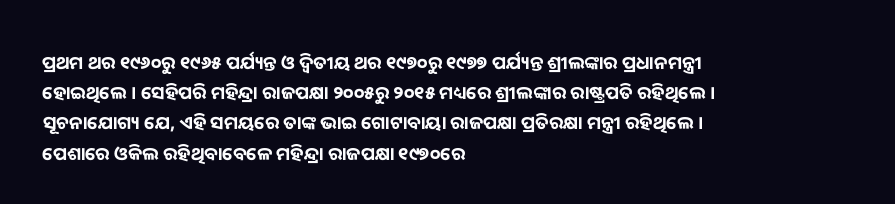ପ୍ରଥମ ଥର ୧୯୬୦ରୁ ୧୯୬୫ ପର୍ଯ୍ୟନ୍ତ ଓ ଦ୍ବିତୀୟ ଥର ୧୯୭୦ରୁ ୧୯୭୭ ପର୍ଯ୍ୟନ୍ତ ଶ୍ରୀଲଙ୍କାର ପ୍ରଧାନମନ୍ତ୍ରୀ ହୋଇଥିଲେ। ସେହିପରି ମହିନ୍ଦ୍ରା ରାଜପକ୍ଷା ୨୦୦୫ରୁ ୨୦୧୫ ମଧ୍ୟରେ ଶ୍ରୀଲଙ୍କାର ରାଷ୍ଟ୍ରପତି ରହିଥିଲେ। ସୂଚନାଯୋଗ୍ୟ ଯେ, ଏହି ସମୟରେ ତାଙ୍କ ଭାଇ ଗୋଟାବାୟା ରାଜପକ୍ଷା ପ୍ରତିରକ୍ଷା ମନ୍ତ୍ରୀ ରହିଥିଲେ।
ପେଶାରେ ଓକିଲ ରହିଥିବାବେଳେ ମହିନ୍ଦ୍ରା ରାଜପକ୍ଷା ୧୯୭୦ରେ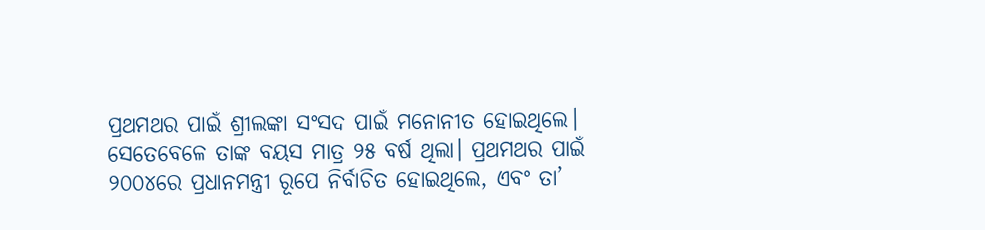ପ୍ରଥମଥର ପାଇଁ ଶ୍ରୀଲଙ୍କା ସଂସଦ ପାଇଁ ମନୋନୀତ ହୋଇଥିଲେ। ସେତେବେଳେ ତାଙ୍କ ବୟସ ମାତ୍ର ୨୫ ବର୍ଷ ଥିଲା। ପ୍ରଥମଥର ପାଇଁ ୨୦୦୪ରେ ପ୍ରଧାନମନ୍ତ୍ରୀ ରୂପେ ନିର୍ବାଚିତ ହୋଇଥିଲେ, ଏବଂ ତା’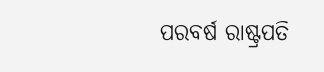ପରବର୍ଷ ରାଷ୍ଟ୍ରପତି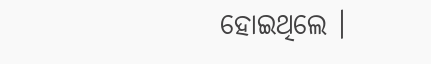ହୋଇଥିଲେ ।